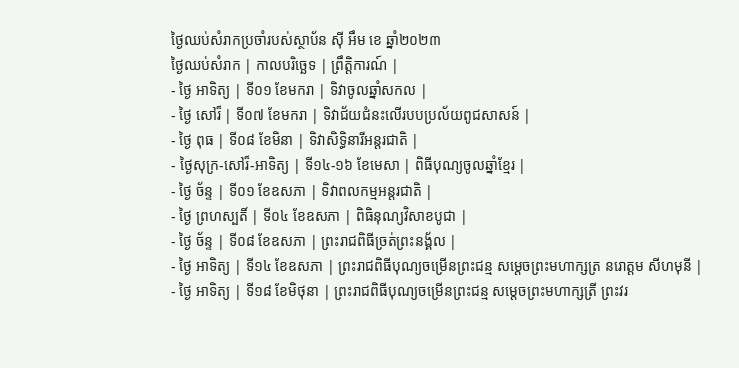ថ្ងៃឈប់សំរាកប្រចាំរបស់ស្ថាប័ន ស៊ី អឹម ខេ ឆ្នាំ២០២៣
ថ្ងៃឈប់សំរាក | កាលបរិច្ឆេទ | ព្រឹត្តិការណ៍ |
- ថ្ងៃ អាទិត្យ | ទី០១ ខែមករា | ទិវាចូលឆ្នាំសកល |
- ថ្ងៃ សៅរ៏ | ទី០៧ ខែមករា | ទិវាជ័យជំនះលើរបបប្រល័យពូជសាសន៍ |
- ថ្ងៃ ពុធ | ទី០៨ ខែមិនា | ទិវាសិទ្ធិនារីអន្ដរជាតិ |
- ថ្ងៃសុក្រ-សៅរ៏-អាទិត្យ | ទី១៤-១៦ ខែមេសា | ពិធីបុណ្យចូលឆ្នាំខ្មែរ |
- ថ្ងៃ ច័ន្ទ | ទី០១ ខែឧសភា | ទិវាពលកម្មអន្តរជាតិ |
- ថ្ងៃ ព្រហស្បតិ៍ | ទី០៤ ខែឧសភា | ពិធិនុណ្យវិសាខបូជា |
- ថ្ងៃ ច័ន្ទ | ទី០៨ ខែឧសភា | ព្រះរាជពិធីច្រត់ព្រះនង័្គល |
- ថ្ងៃ អាទិត្យ | ទី១៤ ខែឧសភា | ព្រះរាជពិធីបុណ្យចម្រើនព្រះជន្ម សម្តេចព្រះមហាក្សត្រ នរោត្តម សីហមុនី |
- ថ្ងៃ អាទិត្យ | ទី១៨ ខែមិថុនា | ព្រះរាជពិធីបុណ្យចម្រើនព្រះជន្ម សម្តេចព្រះមហាក្សត្រី ព្រះវរ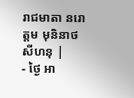រាជមាតា នរោត្តម មុនិនាថ សីហនុ |
- ថ្ងៃ អា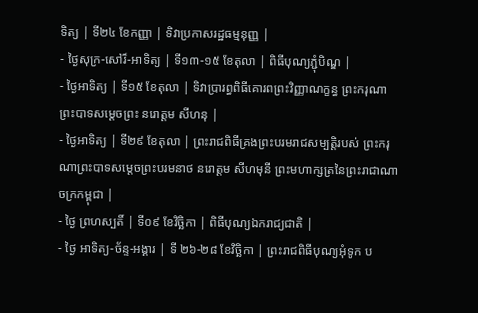ទិត្យ | ទី២៤ ខែកញ្ញា | ទិវាប្រកាសរដ្ឋធម្មនុញ្ញ |
- ថ្ងៃសុក្រ-សៅរ៏-អាទិត្យ | ទី១៣-១៥ ខែតុលា | ពិធីបុណ្យភ្ជុំបិណ្ឌ |
- ថ្ងៃអាទិត្យ | ទី១៥ ខែតុលា | ទិវាប្រារព្ធពិធីគោរពព្រះវិញ្ញាណក្ខន្ធ ព្រះករុណាព្រះបាទសម្តេចព្រះ នរោត្តម សីហនុ |
- ថ្ងៃអាទិត្យ | ទី២៩ ខែតុលា | ព្រះរាជពិធីគ្រងព្រះបរមរាជសម្បត្តិរបស់ ព្រះករុណាព្រះបាទសម្តេចព្រះបរមនាថ នរោត្តម សីហមុនី ព្រះមហាក្សត្រនៃព្រះរាជាណាចក្រកម្ពុជា |
- ថ្ងៃ ព្រហស្បតិ៍ | ទី០៩ ខែវិច្ឆិកា | ពិធីបុណ្យឯករាជ្យជាតិ |
- ថ្ងៃ អាទិត្យ-ច័ន្ទ-អង្គារ | ទី ២៦-២៨ ខែវិច្ឆិកា | ព្រះរាជពិធីបុណ្យអុំទូក ប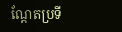ណ្តែតប្រទី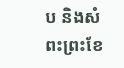ប និងសំពះព្រះខែ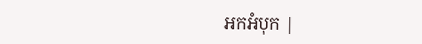អកអំបុក |